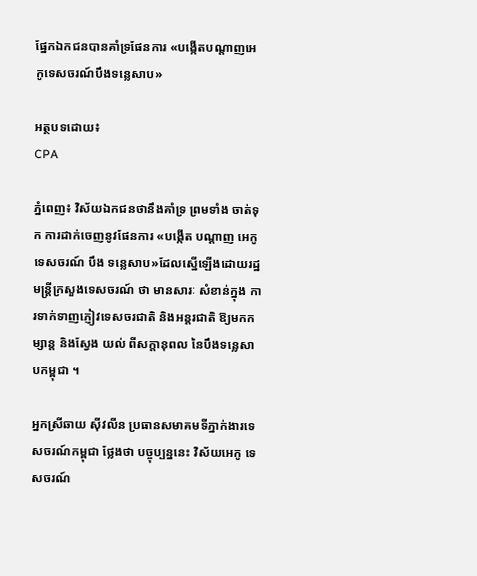ផ្នែកឯកជនបានគាំទ្រផែនការ «បង្កើតបណ្ដាញអេកូទេសចរណ៍បឹងទន្លេសាប»

អត្ថបទដោយ៖
CPA

ភ្នំពេញ៖ វិស័យឯកជនថានឹងគាំទ្រ ព្រមទាំង ចាត់ទុក ការដាក់ចេញនូវផែនការ «បង្កើត បណ្ដាញ អេកូទេសចរណ៍ បឹង ទន្លេសាប»ដែលស្នើឡើងដោយរដ្ឋមន្ត្រីក្រសួងទេសចរណ៍ ថា មានសារៈ សំខាន់ក្នុង ការទាក់ទាញភ្ញៀវទេសចរជាតិ និងអន្តរជាតិ ឱ្យមកកម្សាន្ត និងស្វែង យល់ ពីសក្តានុពល នៃបឹងទន្លេសាបកម្ពុជា ។

អ្នកស្រីឆាយ ស៊ីវលីន ប្រធានសមាគមទីភ្នាក់ងារទេសចរណ៍កម្ពុជា ថ្លែងថា បច្ចុប្បន្ននេះ វិស័យអេកូ ទេសចរណ៍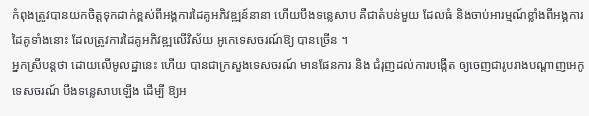កំពុងត្រូវបានយកចិត្តទុកដាក់ខ្ពស់ពីអង្គការដៃគូអភិវឌ្ឍន៍នានា ហើយបឹងទន្លេសាប គឺជាតំបន់មួយ ដែលធំ និងចាប់អារម្មណ៍ខ្លាំងពីអង្គការដៃគូទាំងនោះ ដែលត្រូវការដៃគូអភិវឌ្ឍលើវិស័យ អូកេទេសចរណ៍ឱ្យ បានច្រើន ។
អ្នកស្រីបន្តថា ដោយលើមូលដ្ឋានេះ ហើយ បានជាក្រសួងទេសចរណ៍ មានផែនការ និង ជំរុញដល់ការបង្កើត ឲ្យចេញជារូបរាងបណ្ដាញអេកូទេសចរណ៍ បឹងទន្លេសាបឡើង ដើម្បី ឱ្យអ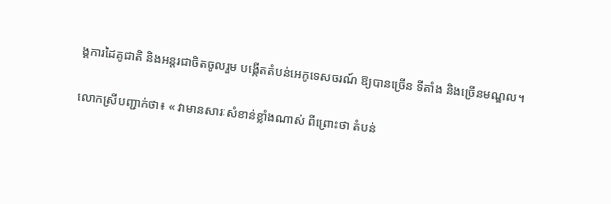ង្គការដៃគូជាតិ និងអន្តរជាចិតចូលរួម បង្កើតតំបន់អេកូទេសចរណ៍ ឱ្យបានច្រើន ទីតាំង និងច្រើនមណ្ឌល។

លោកស្រីបញ្ជាក់ថា៖ « វាមានសារៈសំខាន់ខ្លាំងណាស់ ពីព្រោះថា តំបន់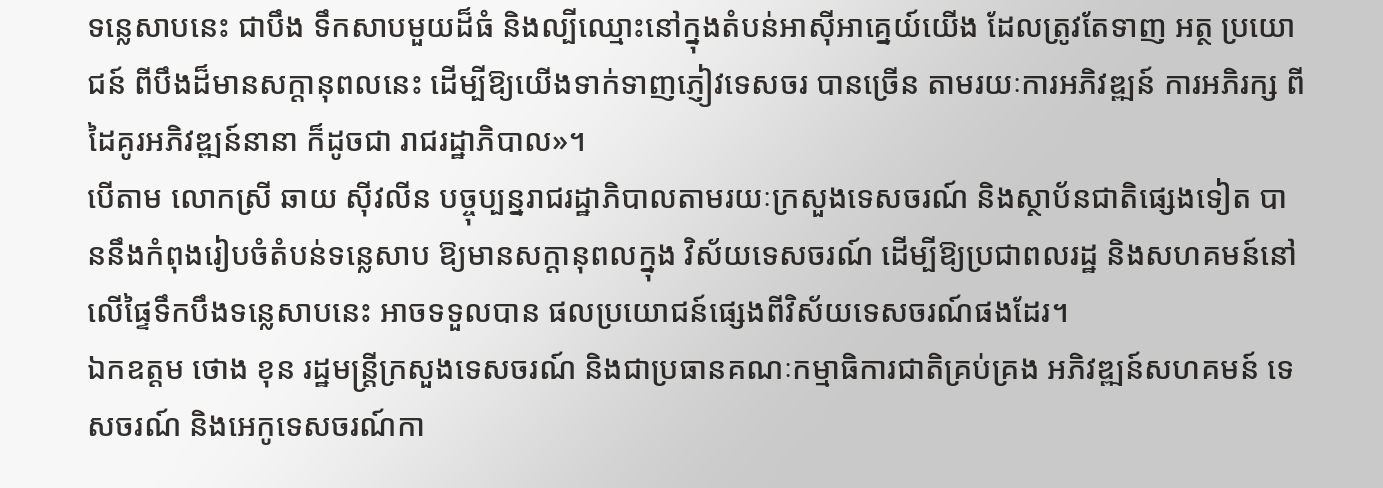ទន្លេសាបនេះ ជាបឹង ទឹកសាបមួយដ៏ធំ និងល្បីឈ្មោះនៅក្នុងតំបន់អាស៊ីអាគ្នេយ៍យើង ដែលត្រូវតែទាញ អត្ថ ប្រយោជន៍ ពីបឹងដ៏មានសក្តានុពលនេះ ដើម្បីឱ្យយើងទាក់ទាញភ្ញៀវទេសចរ បានច្រើន តាមរយៈការអភិវឌ្ឍន៍ ការអភិរក្ស ពីដៃគូរអភិវឌ្ឍន៍នានា ក៏ដូចជា រាជរដ្ឋាភិបាល»។
បើតាម លោកស្រី ឆាយ ស៊ីវលីន បច្ចុប្បន្នរាជរដ្ឋាភិបាលតាមរយៈក្រសួងទេសចរណ៍ និងស្ថាប័នជាតិផ្សេងទៀត បាននឹងកំពុងរៀបចំតំបន់ទន្លេសាប ឱ្យមានសក្តានុពលក្នុង វិស័យទេសចរណ៍ ដើម្បីឱ្យប្រជាពលរដ្ឋ និងសហគមន៍នៅលើផ្ទៃទឹកបឹងទន្លេសាបនេះ អាចទទួលបាន ផលប្រយោជន៍ផ្សេងពីវិស័យទេសចរណ៍ផងដែរ។
ឯកឧត្តម ថោង ខុន រដ្ឋមន្ត្រីក្រសួងទេសចរណ៍ និងជាប្រធានគណៈកម្មាធិការជាតិគ្រប់គ្រង អភិវឌ្ឍន៍សហគមន៍ ទេសចរណ៍ និងអេកូទេសចរណ៍កា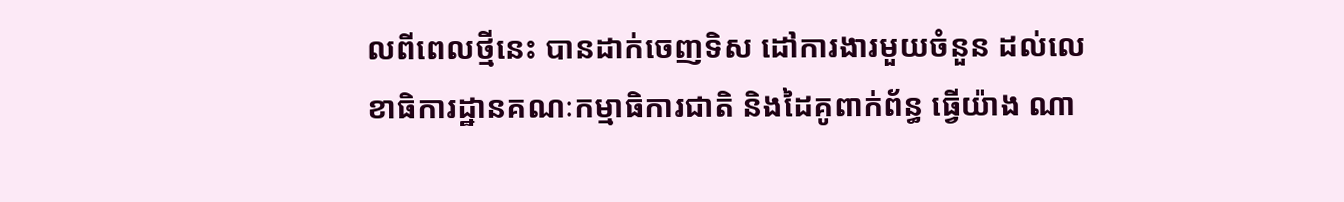លពីពេលថ្មីនេះ បានដាក់ចេញទិស ដៅការងារមួយចំនួន ដល់លេខាធិការដ្ឋានគណៈកម្មាធិការជាតិ និងដៃគូពាក់ព័ន្ធ ធ្វើយ៉ាង ណា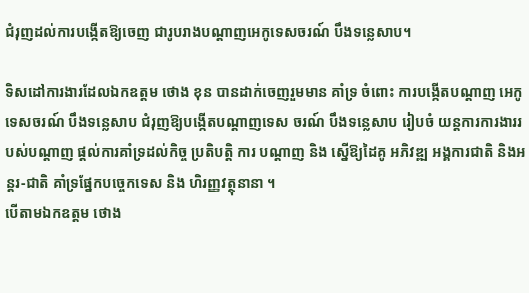ជំរុញដល់ការបង្កើតឱ្យចេញ ជារូបរាងបណ្ដាញអេកូទេសចរណ៍ បឹងទន្លេសាប។

ទិសដៅការងារដែលឯកឧត្ដម ថោង ខុន បានដាក់ចេញរួមមាន គាំទ្រ ចំពោះ ការបង្កើតបណ្តាញ អេកូទេសចរណ៍ បឹងទន្លេសាប ជំរុញឱ្យបង្កើតបណ្ដាញទេស ចរណ៍ បឹងទន្លេសាប រៀបចំ យន្តការការងាររបស់បណ្តាញ ផ្តល់ការគាំទ្រដល់កិច្ច ប្រតិបត្តិ ការ បណ្តាញ និង ស្នើឱ្យដៃគូ អភិវឌ្ឍ អង្គការជាតិ និងអន្តរ-ជាតិ គាំទ្រផ្នែកបច្ចេកទេស និង ហិរញ្ញវត្ថុនានា ។
បើតាមឯកឧត្តម ថោង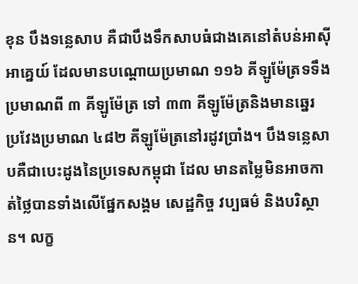ខុន បឹងទន្លេសាប គឺជាបឹងទឹកសាបធំជាងគេនៅតំបន់អាស៊ីអាគ្នេយ៍ ដែលមានបណ្ដោយប្រមាណ ១១៦ គីឡូម៉ែត្រទទឹងប្រមាណពី ៣ គីឡូម៉ែត្រ ទៅ ៣៣ គីឡូម៉ែត្រនិងមានឆ្នេរ ប្រវែងប្រមាណ ៤៨២ គីឡូម៉ែត្រនៅរដូវប្រាំង។ បឹងទន្លេសាបគឺជាបេះដូងនៃប្រទេសកម្ពុជា ដែល មានតម្លៃមិនអាចកាត់ថ្លៃបានទាំងលើផ្នែកសង្គម សេដ្ឋកិច្ច វប្បធម៌ និងបរិស្ថាន។ លក្ខ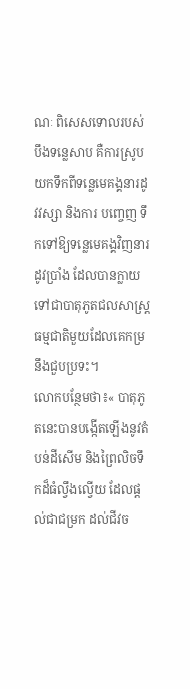ណៈ ពិសេសទោលរបស់បឹងទន្លេសាប គឺការស្រូបយកទឹកពីទន្លេមេគង្គនារដូវវស្សា និងការ បញ្ចេញ ទឹកទៅឱ្យទន្លេមេគង្គវិញនារដូវប្រាំង ដែលបានក្លាយទៅជាបាតុភូតជលសាស្ដ្រ ធម្មជាតិមួយដែលគេកម្រនឹងជួបប្រទះ។
លោកបន្ថែមថា៖« បាតុភូតនេះបានបង្កើតឡើងនូវតំបន់ដីសើម និងព្រៃលិចទឹកដ៏ធំល្វឹងល្វើយ ដែលផ្ដល់ជាជម្រក ដល់ជីវច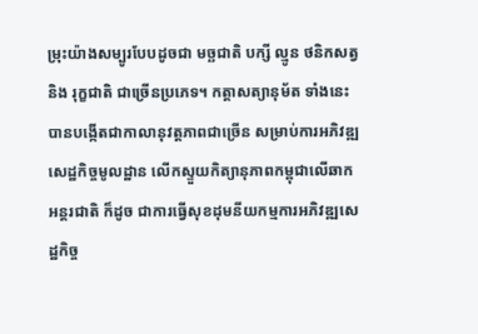ម្រុះយ៉ាងសម្បូរបែបដូចជា មច្ឆជាតិ បក្សី ល្មូន ថនិកសត្វ និង រុក្ខជាតិ ជាច្រើនប្រភេទ។ កត្តាសត្យានុម័ត ទាំងនេះ បានបង្កើតជាកាលានុវត្តភាពជាច្រើន សម្រាប់ការអភិវឌ្ឍសេដ្ឋកិច្ចមូលដ្ឋាន លើកស្ទួយកិត្យានុភាពកម្ពុជាលើឆាកអន្តរជាតិ ក៏ដូច ជាការធ្វើសុខដុមនីយកម្មការអភិវឌ្ឍសេដ្ឋកិច្ច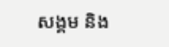សង្គម និង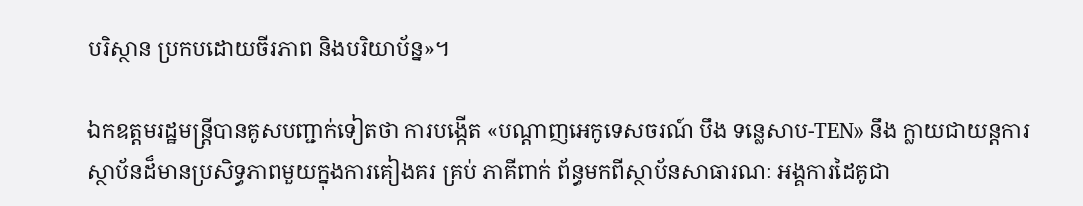បរិស្ថាន ប្រកបដោយចីរភាព និងបរិយាប័ន្ន»។

ឯកឧត្តមរដ្ឋមន្ត្រីបានគូសបញ្ជាក់ទៀតថា ការបង្កើត «បណ្តាញអេកូទេសចរណ៍ បឹង ទន្លេសាប-TEN» នឹង ក្លាយជាយន្តការស្ថាប័នដ៏មានប្រសិទ្ធភាពមួយក្នុងការគៀងគរ គ្រប់ ភាគីពាក់ ព័ន្ធមកពីស្ថាប័នសាធារណៈ អង្គការដៃគូជា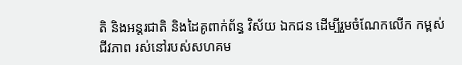តិ និងអន្តរជាតិ និងដៃគូពាក់ព័ន្ធ វិស័យ ឯកជន ដើម្បីរួមចំណែកលើក កម្ពស់ ជីវភាព រស់នៅរបស់សហគម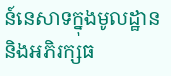ន៍នេសាទក្នុងមូលដ្ឋាន និងអភិរក្សធ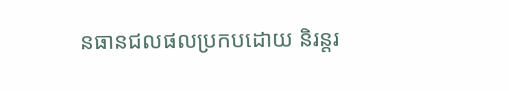នធានជលផលប្រកបដោយ និរន្តរ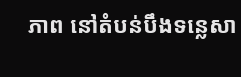ភាព នៅតំបន់បឹងទន្លេសា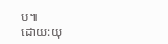ប៕
ដោយ:យុ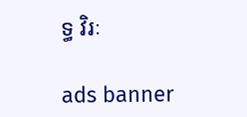ទ្ធ វិរៈ

ads banner